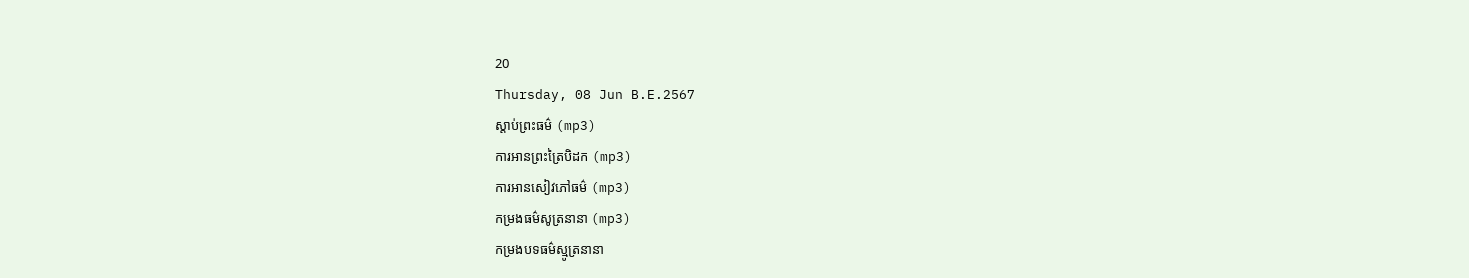20
Thursday, 08 Jun B.E.2567
ស្តាប់ព្រះធម៌ (mp3)
ការអានព្រះត្រៃបិដក (mp3)
ការអានសៀវភៅធម៌ (mp3)
កម្រងធម៌សូត្រនានា (mp3)
កម្រងបទធម៌ស្មូត្រនានា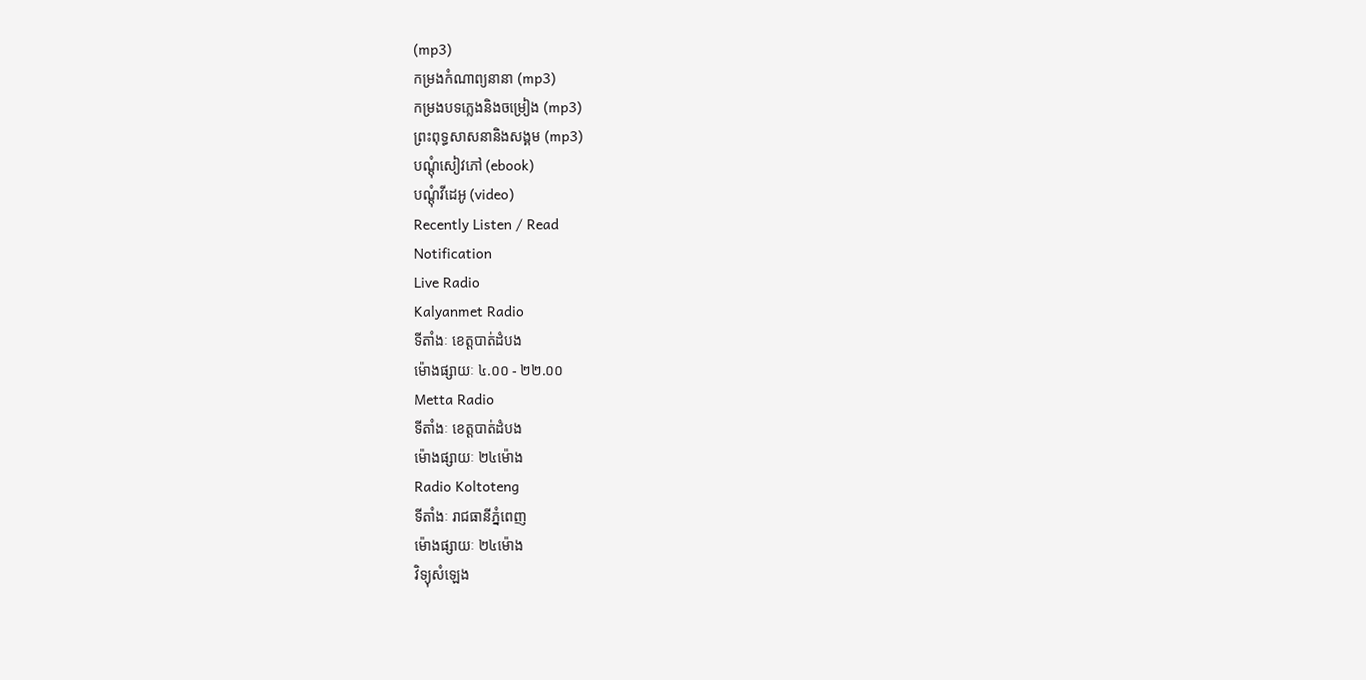(mp3)
កម្រងកំណាព្យនានា (mp3)
កម្រងបទភ្លេងនិងចម្រៀង (mp3)
ព្រះពុទ្ធសាសនានិងសង្គម (mp3)
បណ្តុំសៀវភៅ (ebook)
បណ្តុំវីដេអូ (video)
Recently Listen / Read
Notification
Live Radio
Kalyanmet Radio
ទីតាំងៈ ខេត្តបាត់ដំបង
ម៉ោងផ្សាយៈ ៤.០០ - ២២.០០
Metta Radio
ទីតាំងៈ ខេត្តបាត់ដំបង
ម៉ោងផ្សាយៈ ២៤ម៉ោង
Radio Koltoteng
ទីតាំងៈ រាជធានីភ្នំពេញ
ម៉ោងផ្សាយៈ ២៤ម៉ោង
វិទ្យុសំឡេង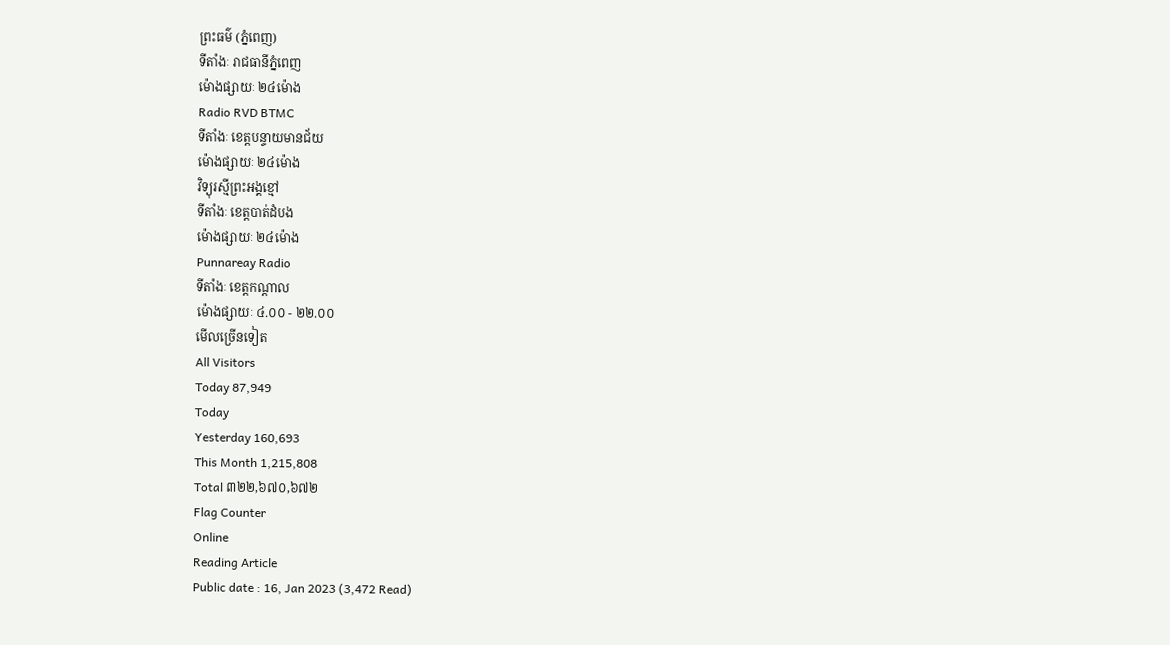ព្រះធម៌ (ភ្នំពេញ)
ទីតាំងៈ រាជធានីភ្នំពេញ
ម៉ោងផ្សាយៈ ២៤ម៉ោង
Radio RVD BTMC
ទីតាំងៈ ខេត្តបន្ទាយមានជ័យ
ម៉ោងផ្សាយៈ ២៤ម៉ោង
វិទ្យុរស្មីព្រះអង្គខ្មៅ
ទីតាំងៈ ខេត្តបាត់ដំបង
ម៉ោងផ្សាយៈ ២៤ម៉ោង
Punnareay Radio
ទីតាំងៈ ខេត្តកណ្តាល
ម៉ោងផ្សាយៈ ៤.០០ - ២២.០០
មើលច្រើនទៀត
All Visitors
Today 87,949
Today
Yesterday 160,693
This Month 1,215,808
Total ៣២២,៦៧០,៦៧២
Flag Counter
Online
Reading Article
Public date : 16, Jan 2023 (3,472 Read)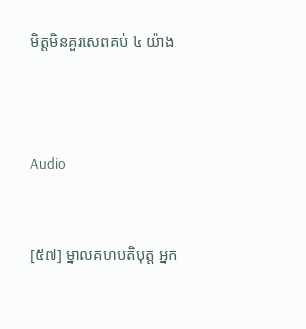មិត្តមិនគួរសេពគប់ ៤ យ៉ាង



Audio


[៥៧] ម្នាលគហបតិបុត្ត អ្នក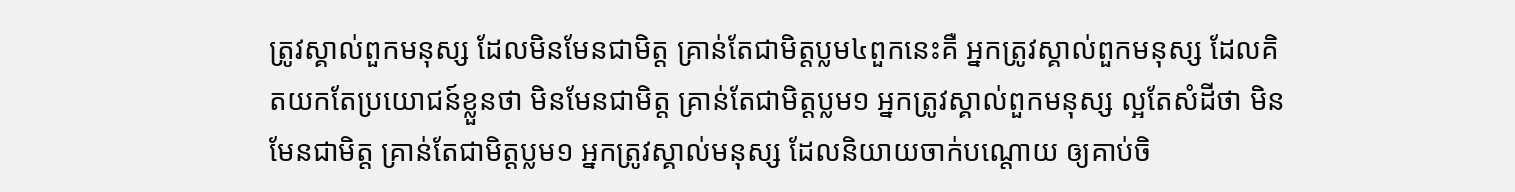ត្រូវស្គាល់ពួកមនុស្ស ដែលមិនមែនជាមិត្ត គ្រាន់តែជាមិត្តប្លម៤ពួកនេះគឺ អ្នកត្រូវស្គាល់ពួកមនុស្ស ដែលគិតយកតែប្រយោជន៍ខ្លួនថា មិនមែនជាមិត្ត គ្រាន់តែជាមិត្តប្លម១ អ្នកត្រូវស្គាល់ពួកមនុស្ស ល្អតែសំដីថា មិនមែនជាមិត្ត គ្រាន់តែជាមិត្តប្លម១ អ្នកត្រូវស្គាល់មនុស្ស ដែលនិយាយចាក់បណ្តោយ ឲ្យគាប់ចិ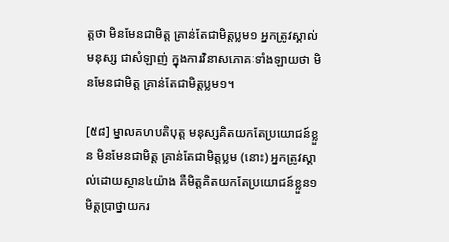ត្តថា មិនមែនជាមិត្ត គ្រាន់តែជាមិត្តប្លម១ អ្នកត្រូវស្គាល់មនុស្ស ជាសំឡាញ់ ក្នុងការវិនាសភោគៈទាំងឡាយថា មិនមែនជាមិត្ត គ្រាន់តែជាមិត្តប្លម១។

[៥៨] ម្នាលគហបតិបុត្ត មនុស្សគិតយកតែប្រយោជន៍ខ្លួន មិនមែនជាមិត្ត គ្រាន់តែជាមិត្តប្លម (នោះ) អ្នកត្រូវស្គាល់ដោយស្ថាន៤យ៉ាង គឺមិត្តគិតយកតែប្រយោជន៍ខ្លួន១ មិត្តប្រាថ្នាយករ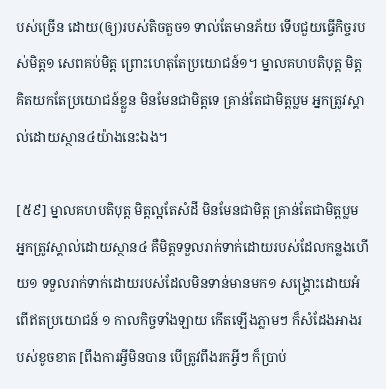បស់ច្រើន ដោយ(ឲ្យ)របស់តិចតួច១ ទាល់តែមានភ័យ ទើបជួយធ្វើកិច្ចរបស់មិត្ត១ សេពគប់មិត្ត ព្រោះហេតុតែប្រយោជន៍១។ ម្នាលគហបតិបុត្ត មិត្តគិតយកតែប្រយោជន៍ខ្លួន មិនមែនជាមិត្តទេ គ្រាន់តែជាមិត្តប្លម អ្នកត្រូវស្គាល់ដោយស្ថាន៤យ៉ាងនេះឯង។

[៥៩] ម្នាលគហបតិបុត្ត មិត្តល្អតែសំដី មិនមែនជាមិត្ត គ្រាន់តែជាមិត្តប្លម អ្នកត្រូវស្គាល់ដោយស្ថាន៤ គឺមិត្តទទួលរាក់ទាក់ដោយរបស់ដែលកន្លងហើយ១ ទទួលរាក់ទាក់ដោយរបស់ដែលមិនទាន់មានមក១ សង្គ្រោះដោយអំពើឥតប្រយោជន៍ ១ កាលកិច្ចទាំងឡាយ កើតឡើងភ្លាមៗ ក៏សំដែងអាងរបស់ខូចខាត [ពឹងការអ្វីមិនបាន បើត្រូវពឹងរកអ្វីៗ ក៏ប្រាប់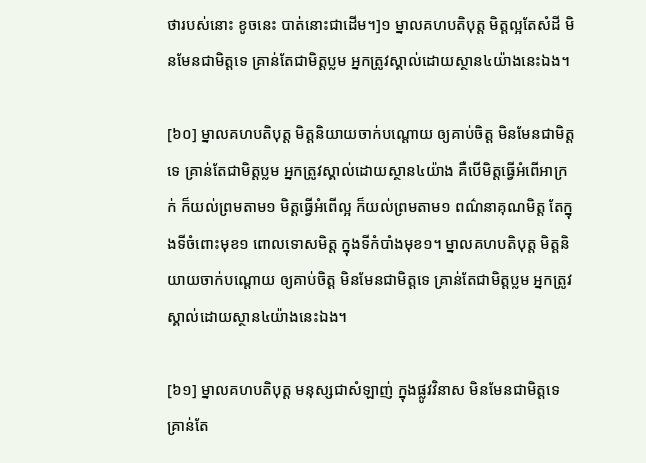ថារបស់នោះ ខូចនេះ បាត់នោះជាដើម។]១ ម្នាលគហបតិបុត្ត មិត្តល្អតែសំដី មិនមែនជាមិត្តទេ គ្រាន់តែជាមិត្តប្លម អ្នកត្រូវស្គាល់ដោយស្ថាន៤យ៉ាងនេះឯង។

[៦០] ម្នាលគហបតិបុត្ត មិត្តនិយាយចាក់បណ្តោយ ឲ្យគាប់ចិត្ត មិនមែនជាមិត្តទេ គ្រាន់តែជាមិត្តប្លម អ្នកត្រូវស្គាល់ដោយស្ថាន៤យ៉ាង គឺបើមិត្តធ្វើអំពើអាក្រក់ ក៏យល់ព្រមតាម១ មិត្តធ្វើអំពើល្អ ក៏យល់ព្រមតាម១ ពណ៌នាគុណមិត្ត តែក្នុងទីចំពោះមុខ១ ពោលទោសមិត្ត ក្នុងទីកំបាំងមុខ១។ ម្នាលគហបតិបុត្ត មិត្តនិយាយចាក់បណ្តោយ ឲ្យគាប់ចិត្ត មិនមែនជាមិត្តទេ គ្រាន់តែជាមិត្តប្លម អ្នកត្រូវស្គាល់ដោយស្ថាន៤យ៉ាងនេះឯង។

[៦១] ម្នាលគហបតិបុត្ត មនុស្សជាសំឡាញ់ ក្នុងផ្លូវវិនាស មិនមែនជាមិត្តទេ គ្រាន់តែ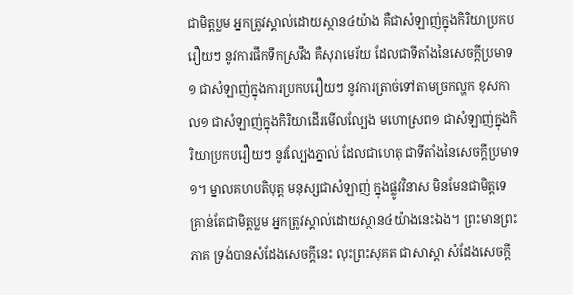ជាមិត្តប្លម អ្នកត្រូវស្គាល់ដោយស្ថាន៤យ៉ាង គឺជាសំឡាញ់ក្នុងកិរិយាប្រកបរឿយៗ នូវការផឹកទឹកស្រវឹង គឺសុរាមេរ័យ ដែលជាទីតាំងនៃសេចក្តីប្រមាទ១ ជាសំឡាញ់ក្នុងការប្រកបរឿយៗ នូវការត្រាច់ទៅតាមច្រកល្ហក ខុសកាល១ ជាសំឡាញ់ក្នុងកិរិយាដើរមើលល្បែង មហោស្រព១ ជាសំឡាញ់ក្នុងកិរិយាប្រកបរឿយៗ នូវល្បែងភ្នាល់ ដែលជាហេតុ ជាទីតាំងនៃសេចក្តីប្រមាទ១។ ម្នាលគហបតិបុត្ត មនុស្សជាសំឡាញ់ ក្នុងផ្លូវវិនាស មិនមែនជាមិត្តទេ គ្រាន់តែជាមិត្តប្លម អ្នកត្រូវស្គាល់ដោយស្ថាន៤យ៉ាងនេះឯង។ ព្រះមានព្រះភាគ ទ្រង់បានសំដែងសេចក្តីនេះ លុះព្រះសុគត ជាសាស្តា សំដែងសេចក្តី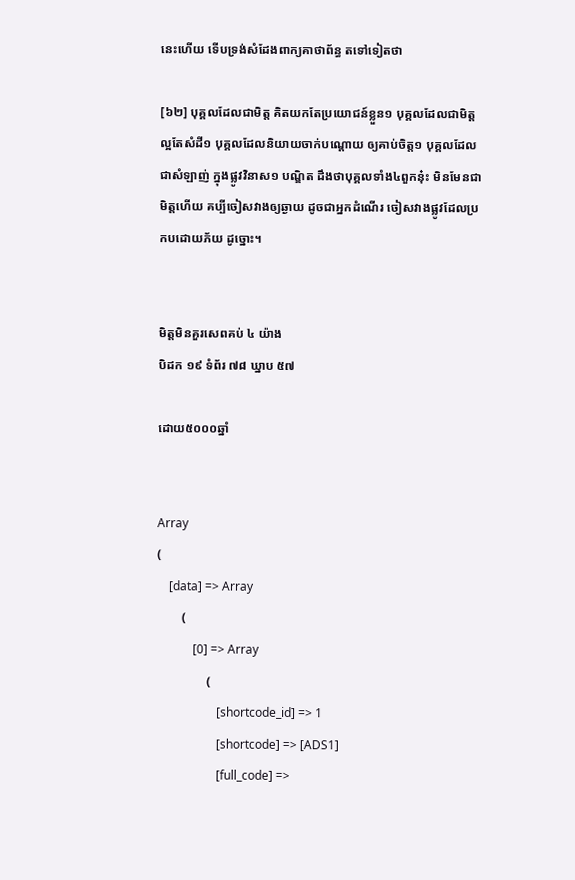នេះហើយ ទើបទ្រង់សំដែងពាក្យគាថាព័ន្ធ តទៅទៀតថា

[៦២] បុគ្គលដែលជាមិត្ត គិតយកតែប្រយោជន៍ខ្លួន១ បុគ្គលដែលជាមិត្ត ល្អតែសំដី១ បុគ្គលដែលនិយាយចាក់បណ្តោយ ឲ្យគាប់ចិត្ត១ បុគ្គលដែលជាសំឡាញ់ ក្នុងផ្លូវវិនាស១ បណ្ឌិត ដឹងថាបុគ្គលទាំង៤ពួកនុ៎ះ មិនមែនជាមិត្តហើយ គប្បីចៀសវាងឲ្យឆ្ងាយ ដូចជាអ្នកដំណើរ ចៀសវាងផ្លូវដែលប្រកបដោយភ័យ ដូច្នោះ។


មិត្តមិនគួរសេពគប់ ៤ យ៉ាង
បិដក ១៩ ទំព័រ ៧៨ ឃ្នាប ៥៧

ដោយ៥០០០ឆ្នាំ


Array
(
    [data] => Array
        (
            [0] => Array
                (
                    [shortcode_id] => 1
                    [shortcode] => [ADS1]
                    [full_code] =>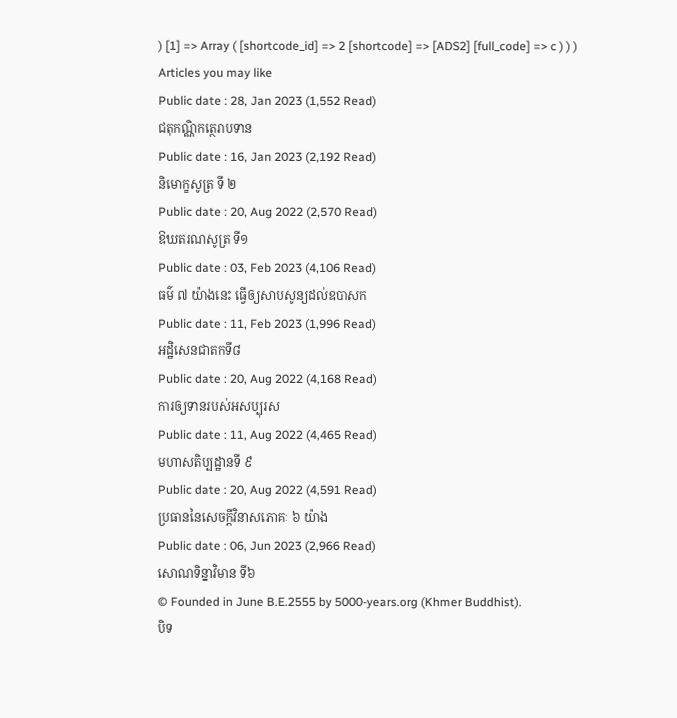) [1] => Array ( [shortcode_id] => 2 [shortcode] => [ADS2] [full_code] => c ) ) )
Articles you may like
Public date : 28, Jan 2023 (1,552 Read)
ជតុកណ្ណិកត្ថេរាបទាន
Public date : 16, Jan 2023 (2,192 Read)
និមោក្ខសូត្រ ទី ២
Public date : 20, Aug 2022 (2,570 Read)
ឱឃតរណសូត្រ ទី១
Public date : 03, Feb 2023 (4,106 Read)
ធម៌ ៧ យ៉ាងនេះ ធ្វើឲ្យសាបសូន្យដល់ឧបាសក
Public date : 11, Feb 2023 (1,996 Read)
អដ្ឋិសេនជាតកទី៨
Public date : 20, Aug 2022 (4,168 Read)
ការឲ្យទានរបស់អសប្បុរស
Public date : 11, Aug 2022 (4,465 Read)
មហាសតិប្បដ្ឋានទី ៩
Public date : 20, Aug 2022 (4,591 Read)
ប្រធាននៃសេចក្តីវិនាសភោគៈ ៦ យ៉ាង
Public date : 06, Jun 2023 (2,966 Read)
សោណទិន្នាវិមាន ទី៦
© Founded in June B.E.2555 by 5000-years.org (Khmer Buddhist).
បិទ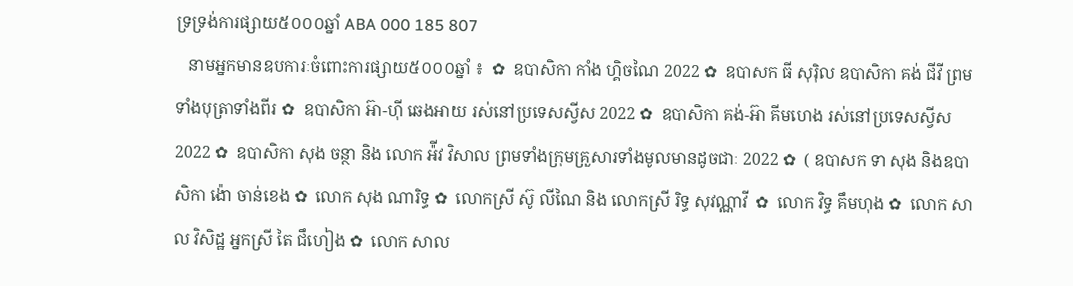ទ្រទ្រង់ការផ្សាយ៥០០០ឆ្នាំ ABA 000 185 807
   នាមអ្នកមានឧបការៈចំពោះការផ្សាយ៥០០០ឆ្នាំ ៖  ✿  ឧបាសិកា កាំង ហ្គិចណៃ 2022 ✿  ឧបាសក ធី សុរ៉ិល ឧបាសិកា គង់ ជីវី ព្រមទាំងបុត្រាទាំងពីរ ✿  ឧបាសិកា អ៊ា-ហុី ឆេងអាយ រស់នៅប្រទេសស្វីស 2022 ✿  ឧបាសិកា គង់-អ៊ា គីមហេង រស់នៅប្រទេសស្វីស  2022 ✿  ឧបាសិកា សុង ចន្ថា និង លោក អ៉ីវ វិសាល ព្រមទាំងក្រុមគ្រួសារទាំងមូលមានដូចជាៈ 2022 ✿  ( ឧបាសក ទា សុង និងឧបាសិកា ង៉ោ ចាន់ខេង ✿  លោក សុង ណារិទ្ធ ✿  លោកស្រី ស៊ូ លីណៃ និង លោកស្រី រិទ្ធ សុវណ្ណាវី  ✿  លោក វិទ្ធ គឹមហុង ✿  លោក សាល វិសិដ្ឋ អ្នកស្រី តៃ ជឹហៀង ✿  លោក សាល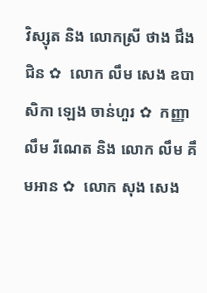វិស្សុត និង លោកស្រី ថាង ជឹងជិន ✿  លោក លឹម សេង ឧបាសិកា ឡេង ចាន់ហួរ ✿  កញ្ញា លឹម រីណេត និង លោក លឹម គឹមអាន ✿  លោក សុង សេង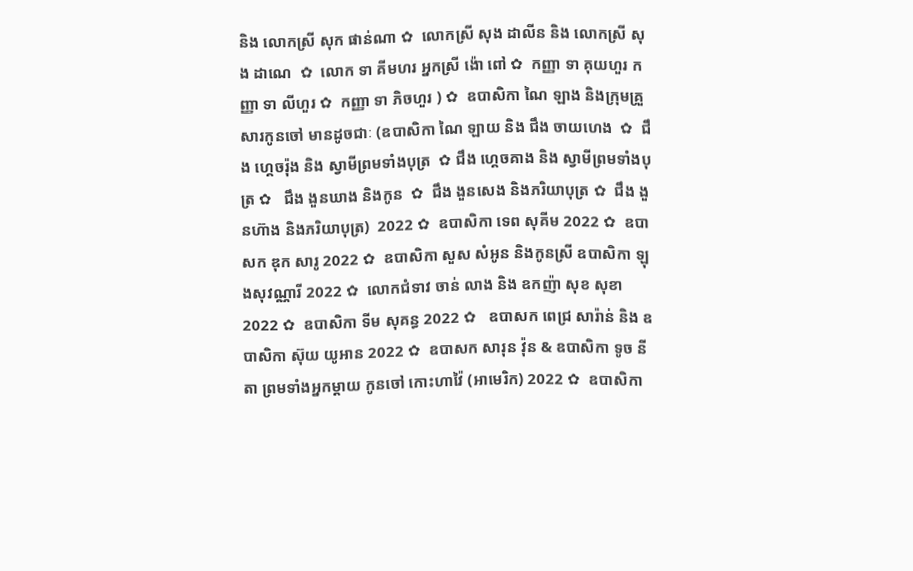និង លោកស្រី សុក ផាន់ណា ✿  លោកស្រី សុង ដាលីន និង លោកស្រី សុង ដាណេ  ✿  លោក ទា គីមហរ អ្នកស្រី ង៉ោ ពៅ ✿  កញ្ញា ទា គុយហួរ កញ្ញា ទា លីហួរ ✿  កញ្ញា ទា ភិចហួរ ) ✿  ឧបាសិកា ណៃ ឡាង និងក្រុមគ្រួសារកូនចៅ មានដូចជាៈ (ឧបាសិកា ណៃ ឡាយ និង ជឹង ចាយហេង  ✿  ជឹង ហ្គេចរ៉ុង និង ស្វាមីព្រមទាំងបុត្រ  ✿ ជឹង ហ្គេចគាង និង ស្វាមីព្រមទាំងបុត្រ ✿   ជឹង ងួនឃាង និងកូន  ✿  ជឹង ងួនសេង និងភរិយាបុត្រ ✿  ជឹង ងួនហ៊ាង និងភរិយាបុត្រ)  2022 ✿  ឧបាសិកា ទេព សុគីម 2022 ✿  ឧបាសក ឌុក សារូ 2022 ✿  ឧបាសិកា សួស សំអូន និងកូនស្រី ឧបាសិកា ឡុងសុវណ្ណារី 2022 ✿  លោកជំទាវ ចាន់ លាង និង ឧកញ៉ា សុខ សុខា 2022 ✿  ឧបាសិកា ទីម សុគន្ធ 2022 ✿   ឧបាសក ពេជ្រ សារ៉ាន់ និង ឧបាសិកា ស៊ុយ យូអាន 2022 ✿  ឧបាសក សារុន វ៉ុន & ឧបាសិកា ទូច នីតា ព្រមទាំងអ្នកម្តាយ កូនចៅ កោះហាវ៉ៃ (អាមេរិក) 2022 ✿  ឧបាសិកា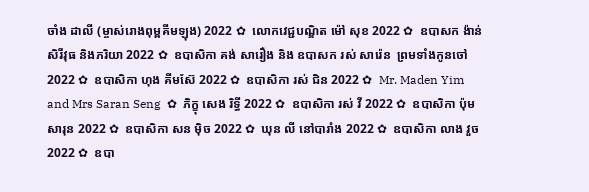ចាំង ដាលី (ម្ចាស់រោងពុម្ពគីមឡុង) 2022 ✿  លោកវេជ្ជបណ្ឌិត ម៉ៅ សុខ 2022 ✿  ឧបាសក ង៉ាន់ សិរីវុធ និងភរិយា 2022 ✿  ឧបាសិកា គង់ សារឿង និង ឧបាសក រស់ សារ៉េន  ព្រមទាំងកូនចៅ 2022 ✿  ឧបាសិកា ហុង គីមស៊ែ 2022 ✿  ឧបាសិកា រស់ ជិន 2022 ✿  Mr. Maden Yim and Mrs Saran Seng  ✿  ភិក្ខុ សេង រិទ្ធី 2022 ✿  ឧបាសិកា រស់ វី 2022 ✿  ឧបាសិកា ប៉ុម សារុន 2022 ✿  ឧបាសិកា សន ម៉ិច 2022 ✿  ឃុន លី នៅបារាំង 2022 ✿  ឧបាសិកា លាង វួច  2022 ✿  ឧបា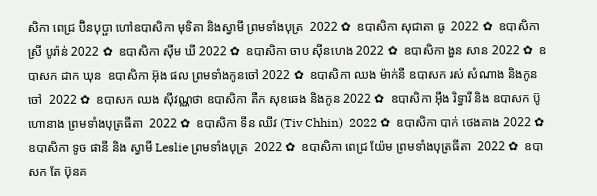សិកា ពេជ្រ ប៊ិនបុប្ផា ហៅឧបាសិកា មុទិតា និងស្វាមី ព្រមទាំងបុត្រ  2022 ✿  ឧបាសិកា សុជាតា ធូ  2022 ✿  ឧបាសិកា ស្រី បូរ៉ាន់ 2022 ✿  ឧបាសិកា ស៊ីម ឃី 2022 ✿  ឧបាសិកា ចាប ស៊ីនហេង 2022 ✿  ឧបាសិកា ងួន សាន 2022 ✿  ឧបាសក ដាក ឃុន  ឧបាសិកា អ៊ុង ផល ព្រមទាំងកូនចៅ 2022 ✿  ឧបាសិកា ឈង ម៉ាក់នី ឧបាសក រស់ សំណាង និងកូនចៅ  2022 ✿  ឧបាសក ឈង សុីវណ្ណថា ឧបាសិកា តឺក សុខឆេង និងកូន 2022 ✿  ឧបាសិកា អុឹង រិទ្ធារី និង ឧបាសក ប៊ូ ហោនាង ព្រមទាំងបុត្រធីតា  2022 ✿  ឧបាសិកា ទីន ឈីវ (Tiv Chhin)  2022 ✿  ឧបាសិកា បាក់ ថេងគាង 2022 ✿  ឧបាសិកា ទូច ផានី និង ស្វាមី Leslie ព្រមទាំងបុត្រ  2022 ✿  ឧបាសិកា ពេជ្រ យ៉ែម ព្រមទាំងបុត្រធីតា  2022 ✿  ឧបាសក តែ ប៊ុនគ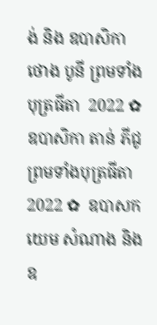ង់ និង ឧបាសិកា ថោង បូនី ព្រមទាំងបុត្រធីតា  2022 ✿  ឧបាសិកា តាន់ ភីជូ ព្រមទាំងបុត្រធីតា  2022 ✿  ឧបាសក យេម សំណាង និង ឧ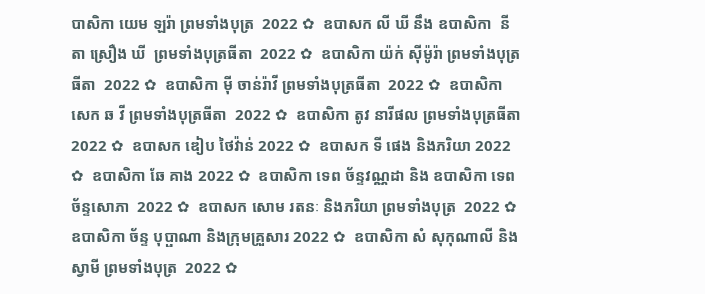បាសិកា យេម ឡរ៉ា ព្រមទាំងបុត្រ  2022 ✿  ឧបាសក លី ឃី នឹង ឧបាសិកា  នីតា ស្រឿង ឃី  ព្រមទាំងបុត្រធីតា  2022 ✿  ឧបាសិកា យ៉ក់ សុីម៉ូរ៉ា ព្រមទាំងបុត្រធីតា  2022 ✿  ឧបាសិកា មុី ចាន់រ៉ាវី ព្រមទាំងបុត្រធីតា  2022 ✿  ឧបាសិកា សេក ឆ វី ព្រមទាំងបុត្រធីតា  2022 ✿  ឧបាសិកា តូវ នារីផល ព្រមទាំងបុត្រធីតា  2022 ✿  ឧបាសក ឌៀប ថៃវ៉ាន់ 2022 ✿  ឧបាសក ទី ផេង និងភរិយា 2022 ✿  ឧបាសិកា ឆែ គាង 2022 ✿  ឧបាសិកា ទេព ច័ន្ទវណ្ណដា និង ឧបាសិកា ទេព ច័ន្ទសោភា  2022 ✿  ឧបាសក សោម រតនៈ និងភរិយា ព្រមទាំងបុត្រ  2022 ✿  ឧបាសិកា ច័ន្ទ បុប្ផាណា និងក្រុមគ្រួសារ 2022 ✿  ឧបាសិកា សំ សុកុណាលី និងស្វាមី ព្រមទាំងបុត្រ  2022 ✿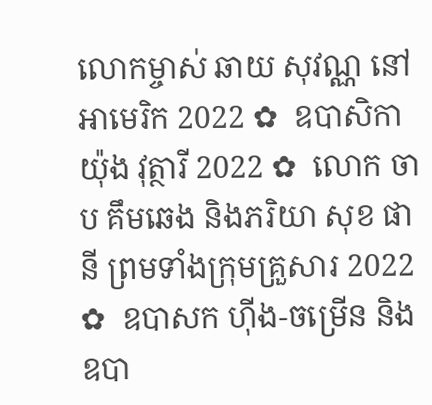លោកម្ចាស់ ឆាយ សុវណ្ណ នៅអាមេរិក 2022 ✿  ឧបាសិកា យ៉ុង វុត្ថារី 2022 ✿  លោក ចាប គឹមឆេង និងភរិយា សុខ ផានី ព្រមទាំងក្រុមគ្រួសារ 2022 ✿  ឧបាសក ហ៊ីង-ចម្រើន និងឧបា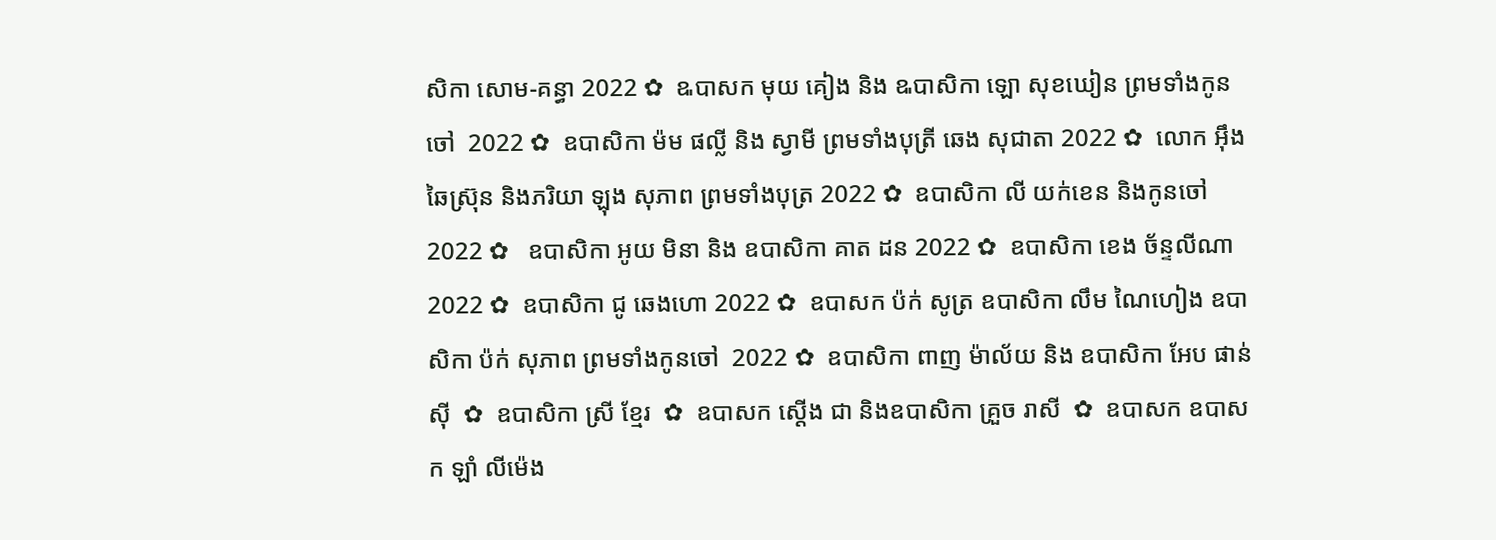សិកា សោម-គន្ធា 2022 ✿  ឩបាសក មុយ គៀង និង ឩបាសិកា ឡោ សុខឃៀន ព្រមទាំងកូនចៅ  2022 ✿  ឧបាសិកា ម៉ម ផល្លី និង ស្វាមី ព្រមទាំងបុត្រី ឆេង សុជាតា 2022 ✿  លោក អ៊ឹង ឆៃស្រ៊ុន និងភរិយា ឡុង សុភាព ព្រមទាំងបុត្រ 2022 ✿  ឧបាសិកា លី យក់ខេន និងកូនចៅ 2022 ✿   ឧបាសិកា អូយ មិនា និង ឧបាសិកា គាត ដន 2022 ✿  ឧបាសិកា ខេង ច័ន្ទលីណា 2022 ✿  ឧបាសិកា ជូ ឆេងហោ 2022 ✿  ឧបាសក ប៉ក់ សូត្រ ឧបាសិកា លឹម ណៃហៀង ឧបាសិកា ប៉ក់ សុភាព ព្រមទាំងកូនចៅ  2022 ✿  ឧបាសិកា ពាញ ម៉ាល័យ និង ឧបាសិកា អែប ផាន់ស៊ី  ✿  ឧបាសិកា ស្រី ខ្មែរ  ✿  ឧបាសក ស្តើង ជា និងឧបាសិកា គ្រួច រាសី  ✿  ឧបាសក ឧបាសក ឡាំ លីម៉េង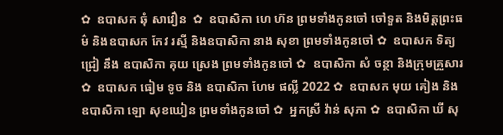✿  ឧបាសក ឆុំ សាវឿន  ✿  ឧបាសិកា ហេ ហ៊ន ព្រមទាំងកូនចៅ ចៅទួត និងមិត្តព្រះធម៌ និងឧបាសក កែវ រស្មី និងឧបាសិកា នាង សុខា ព្រមទាំងកូនចៅ ✿  ឧបាសក ទិត្យ ជ្រៀ នឹង ឧបាសិកា គុយ ស្រេង ព្រមទាំងកូនចៅ ✿  ឧបាសិកា សំ ចន្ថា និងក្រុមគ្រួសារ ✿  ឧបាសក ធៀម ទូច និង ឧបាសិកា ហែម ផល្លី 2022 ✿  ឧបាសក មុយ គៀង និងឧបាសិកា ឡោ សុខឃៀន ព្រមទាំងកូនចៅ ✿  អ្នកស្រី វ៉ាន់ សុភា ✿  ឧបាសិកា ឃី សុ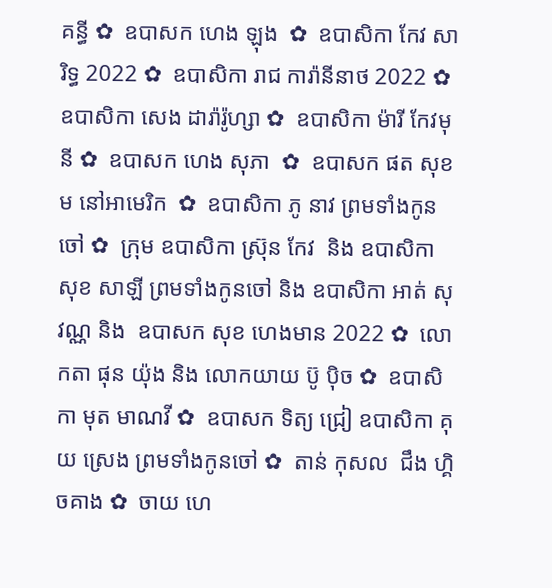គន្ធី ✿  ឧបាសក ហេង ឡុង  ✿  ឧបាសិកា កែវ សារិទ្ធ 2022 ✿  ឧបាសិកា រាជ ការ៉ានីនាថ 2022 ✿  ឧបាសិកា សេង ដារ៉ារ៉ូហ្សា ✿  ឧបាសិកា ម៉ារី កែវមុនី ✿  ឧបាសក ហេង សុភា  ✿  ឧបាសក ផត សុខម នៅអាមេរិក  ✿  ឧបាសិកា ភូ នាវ ព្រមទាំងកូនចៅ ✿  ក្រុម ឧបាសិកា ស្រ៊ុន កែវ  និង ឧបាសិកា សុខ សាឡី ព្រមទាំងកូនចៅ និង ឧបាសិកា អាត់ សុវណ្ណ និង  ឧបាសក សុខ ហេងមាន 2022 ✿  លោកតា ផុន យ៉ុង និង លោកយាយ ប៊ូ ប៉ិច ✿  ឧបាសិកា មុត មាណវី ✿  ឧបាសក ទិត្យ ជ្រៀ ឧបាសិកា គុយ ស្រេង ព្រមទាំងកូនចៅ ✿  តាន់ កុសល  ជឹង ហ្គិចគាង ✿  ចាយ ហេ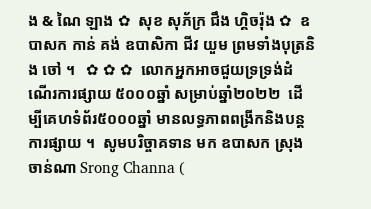ង & ណៃ ឡាង ✿  សុខ សុភ័ក្រ ជឹង ហ្គិចរ៉ុង ✿  ឧបាសក កាន់ គង់ ឧបាសិកា ជីវ យួម ព្រមទាំងបុត្រនិង ចៅ ។   ✿ ✿ ✿  លោកអ្នកអាចជួយទ្រទ្រង់ដំណើរការផ្សាយ ៥០០០ឆ្នាំ សម្រាប់ឆ្នាំ២០២២  ដើម្បីគេហទំព័រ៥០០០ឆ្នាំ មានលទ្ធភាពពង្រីកនិងបន្តការផ្សាយ ។  សូមបរិច្ចាគទាន មក ឧបាសក ស្រុង ចាន់ណា Srong Channa (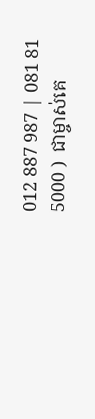012 887 987 | 081 81 5000 )  ជាម្ចាស់គេ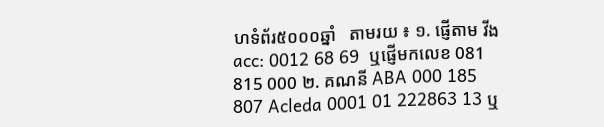ហទំព័រ៥០០០ឆ្នាំ   តាមរយ ៖ ១. ផ្ញើតាម វីង acc: 0012 68 69  ឬផ្ញើមកលេខ 081 815 000 ២. គណនី ABA 000 185 807 Acleda 0001 01 222863 13 ឬ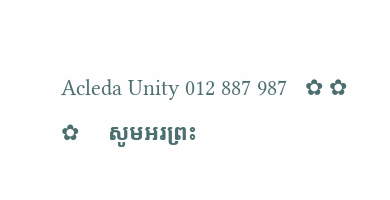Acleda Unity 012 887 987   ✿ ✿ ✿     សូមអរព្រះ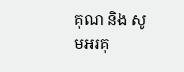គុណ និង សូមអរគុ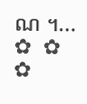ណ ។...       ✿  ✿  ✿